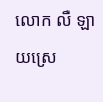លោក លឺ ឡាយស្រេ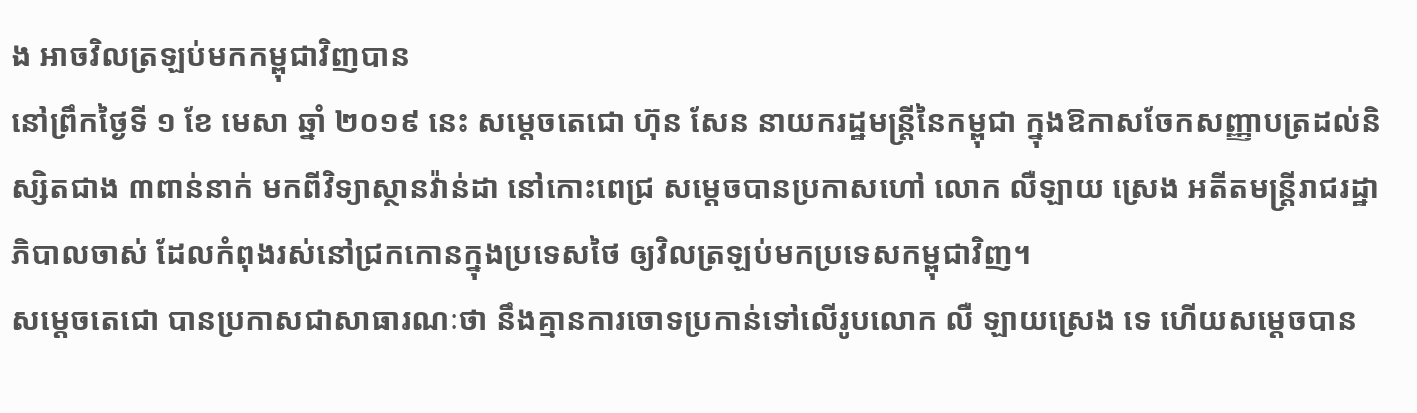ង អាចវិលត្រឡប់មកកម្ពុជាវិញបាន
នៅព្រឹកថ្ងៃទី ១ ខែ មេសា ឆ្នាំ ២០១៩ នេះ សម្តេចតេជោ ហ៊ុន សែន នាយករដ្ឋមន្រ្តីនៃកម្ពុជា ក្នុងឱកាសចែកសញ្ញាបត្រដល់និស្សិតជាង ៣ពាន់នាក់ មកពីវិទ្យាស្ថានវ៉ាន់ដា នៅកោះពេជ្រ សម្តេចបានប្រកាសហៅ លោក លឺឡាយ ស្រេង អតីតមន្រ្តីរាជរដ្ឋាភិបាលចាស់ ដែលកំពុងរស់នៅជ្រកកោនក្នុងប្រទេសថៃ ឲ្យវិលត្រឡប់មកប្រទេសកម្ពុជាវិញ។
សម្តេចតេជោ បានប្រកាសជាសាធារណៈថា នឹងគ្មានការចោទប្រកាន់ទៅលើរូបលោក លឺ ឡាយស្រេង ទេ ហើយសម្តេចបាន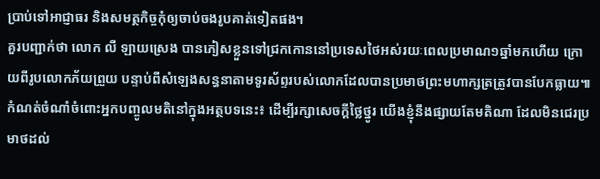ប្រាប់ទៅអាជ្ញាធរ និងសមត្ថកិច្ចកុំឲ្យចាប់ចងរូបគាត់ទៀតផង។
គួរបញ្ជាក់ថា លោក លឺ ឡាយស្រេង បានភៀសខ្លួនទៅជ្រកកោននៅប្រទេសថៃអស់រយៈពេលប្រមាណ១ឆ្នាំមកហើយ ក្រោយពីរូបលោកភ័យព្រួយ បន្ទាប់ពីសំឡេងសន្ធនាតាមទូរស័ព្ទរបស់លោកដែលបានប្រមាថព្រះមហាក្សត្រត្រូវបានបែកធ្លាយ៕
កំណត់ចំណាំចំពោះអ្នកបញ្ចូលមតិនៅក្នុងអត្ថបទនេះ៖ ដើម្បីរក្សាសេចក្ដីថ្លៃថ្នូរ យើងខ្ញុំនឹងផ្សាយតែមតិណា ដែលមិនជេរប្រមាថដល់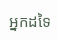អ្នកដទៃ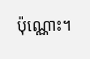ប៉ុណ្ណោះ។